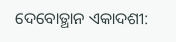ଦେବୋତ୍ଥାନ ଏକାଦଶୀ: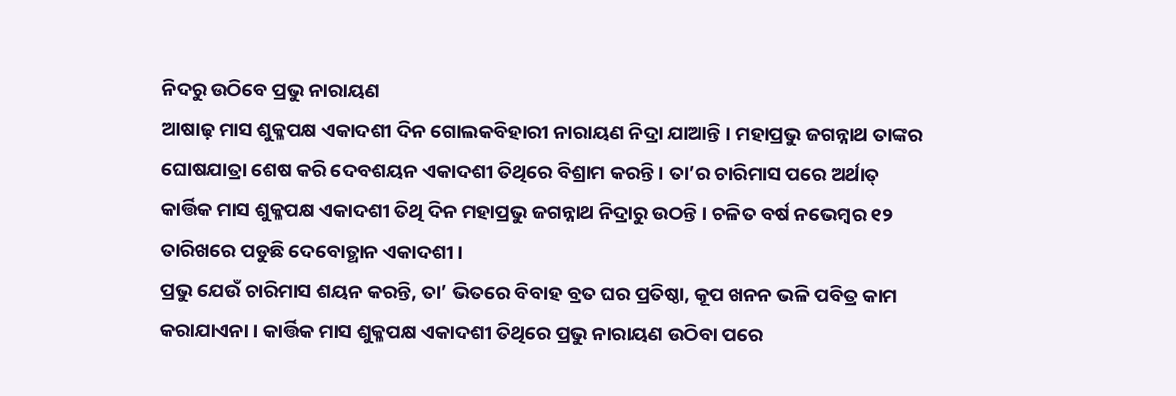ନିଦରୁ ଉଠିବେ ପ୍ରଭୁ ନାରାୟଣ
ଆଷାଢ଼ ମାସ ଶୁକ୍ଳପକ୍ଷ ଏକାଦଶୀ ଦିନ ଗୋଲକବିହାରୀ ନାରାୟଣ ନିଦ୍ରା ଯାଆନ୍ତି । ମହାପ୍ରଭୁ ଜଗନ୍ନାଥ ତାଙ୍କର ଘୋଷଯାତ୍ରା ଶେଷ କରି ଦେବଶୟନ ଏକାଦଶୀ ତିଥିରେ ବିଶ୍ରାମ କରନ୍ତି । ତା’ର ଚାରିମାସ ପରେ ଅର୍ଥାତ୍ କାର୍ତ୍ତିକ ମାସ ଶୁକ୍ଳପକ୍ଷ ଏକାଦଶୀ ତିଥି ଦିନ ମହାପ୍ରଭୁ ଜଗନ୍ନାଥ ନିଦ୍ରାରୁ ଉଠନ୍ତି । ଚଳିତ ବର୍ଷ ନଭେମ୍ବର ୧୨ ତାରିଖରେ ପଡୁଛି ଦେବୋତ୍ଥାନ ଏକାଦଶୀ ।
ପ୍ରଭୁ ଯେଉଁ ଚାରିମାସ ଶୟନ କରନ୍ତି, ତା’ ଭିତରେ ବିବାହ ବ୍ରତ ଘର ପ୍ରତିଷ୍ଠା, କୂପ ଖନନ ଭଳି ପବିତ୍ର କାମ କରାଯାଏନା । କାର୍ତ୍ତିକ ମାସ ଶୁକ୍ଳପକ୍ଷ ଏକାଦଶୀ ତିଥିରେ ପ୍ରଭୁ ନାରାୟଣ ଉଠିବା ପରେ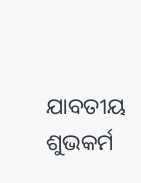ଯାବତୀୟ ଶୁଭକର୍ମ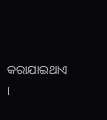କରାଯାଇଥାଏ ।